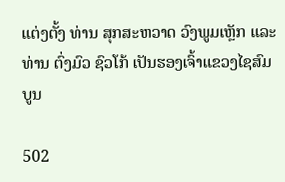ແຕ່ງຕັ້ງ ທ່ານ ສຸກສະຫວາດ ວົງພູມເຫຼັກ ແລະ ທ່ານ ຕົ່ງມົວ ຊົວໂກ້ ເປັນຮອງເຈົ້າແຂວງໄຊສົມບູນ

502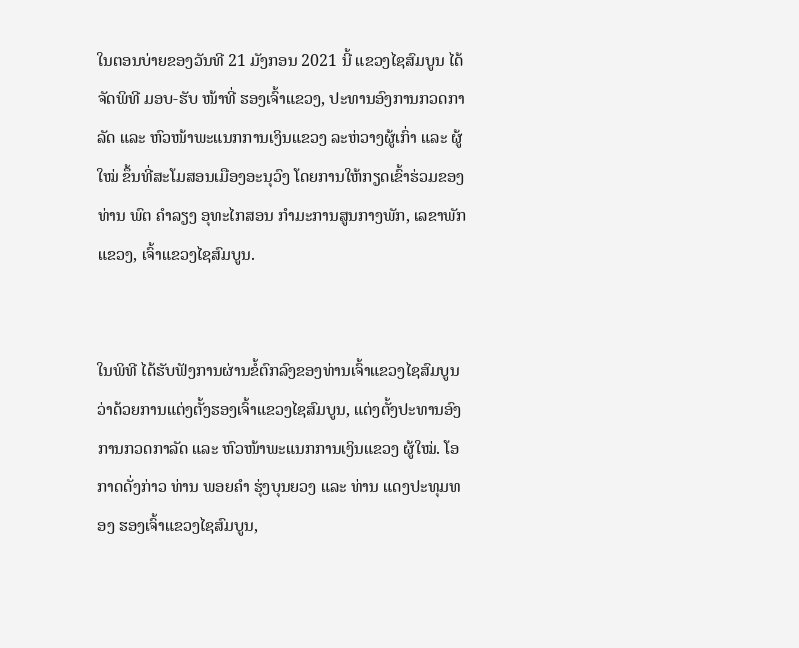ໃນຕອນບ່າຍຂອງວັນທີ 21 ມັງກອນ 2021 ນີ້ ແຂວງໄຊສົມບູນ ໄດ້ຈັດພິທີ ມອບ-ຮັບ ໜ້າທີ່ ຮອງເຈົ້າແຂວງ, ປະທານອົງການກວດກາລັດ ແລະ ຫົວໜ້າພະແນກການເງິນແຂວງ ລະຫ່ວາງຜູ້ເກົ່າ ແລະ ຜູ້ໃໝ່ ຂຶ້ນທີ່ສະໂມສອນເມືອງອະນຸວົງ ໂດຍການໃຫ້ກຽດເຂົ້າຮ່ວມຂອງທ່ານ ພົຕ ຄໍາລຽງ ອຸທະໄກສອນ ກໍາມະການສູນກາງພັກ, ເລຂາພັກແຂວງ, ເຈົ້າແຂວງໄຊສົມບູນ.


ໃນພິທີ ໄດ້ຮັບຟັງການຜ່ານຂໍ້ຕົກລົງຂອງທ່ານເຈົ້າແຂວງໄຊສົມບູນ ວ່າດ້ວຍການແຕ່ງຕັ້ງຮອງເຈົ້າແຂວງໄຊສົມບູນ, ແຕ່ງຕັ້ງປະທານອົງການກວດກາລັດ ແລະ ຫົວໜ້າພະແນກການເງິນແຂວງ ຜູ້ໃໝ່. ໂອກາດດັ່ງກ່າວ ທ່ານ ພອຍຄໍາ ຮຸ່ງບຸນຍວງ ແລະ ທ່ານ ແດງປະທຸມທອງ ຮອງເຈົ້າແຂວງໄຊສົມບູນ,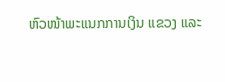ຫົວໜ້າພະແນກການເງິນ ແຂວງ ແລະ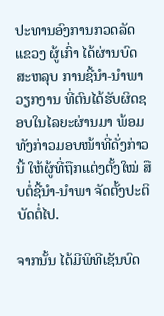ປະທານອົງການກວດລັດ ແຂວງ ຜູ້ເກົ່າ ໄດ້ຜ່ານບົດສະຫລຸບ ການຊີ້ນໍາ-ນໍາພາວຽກງານ ທີ່ຕົນໄດ້ຮັບຜິດຊອບໃນໄລຍະຜ່ານມາ ພ້ອມທັງກ່າວມອບໜ້າທີ່ດັ່ງກ່າວນີ້ ໃຫ້ຜູ້ທີ່ຖືກແຕ່ງຕັ້ງໃໝ່ ສືບຕໍ່ຊີ້ນໍາ-ນໍາພາ ຈັດຕັ້ງປະຕິບັດຕໍ່ໄປ.

ຈາກນັ້ນ ໄດ້ມີພິທີເຊັນບົດ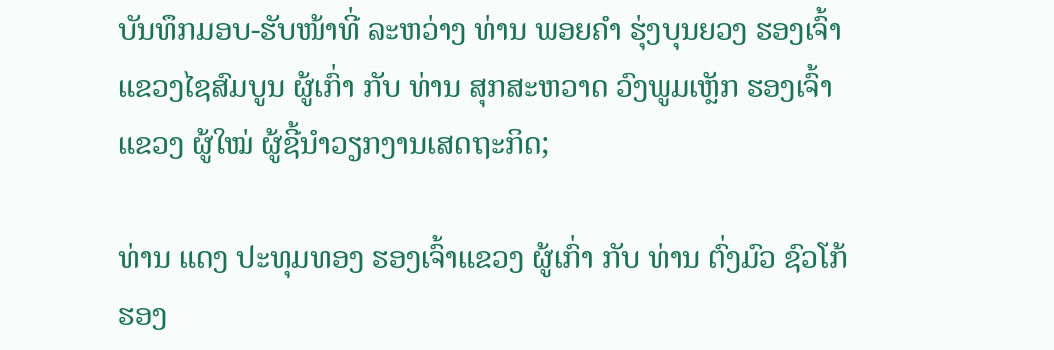ບັນທຶກມອບ-ຮັບໜ້າທີ່ ລະຫວ່າງ ທ່ານ ພອຍຄໍາ ຮຸ່ງບຸນຍວງ ຮອງເຈົ້າແຂວງໄຊສົມບູນ ຜູ້ເກົ່າ ກັບ ທ່ານ ສຸກສະຫວາດ ວົງພູມເຫຼັກ ຮອງເຈົ້າແຂວງ ຜູ້ໃໝ່ ຜູ້ຊີ້ນໍາວຽກງານເສດຖະກິດ;

ທ່ານ ແດງ ປະທຸມທອງ ຮອງເຈົ້າແຂວງ ຜູ້ເກົ່າ ກັບ ທ່ານ ຕົ່ງມົວ ຊົວໂກ້ ຮອງ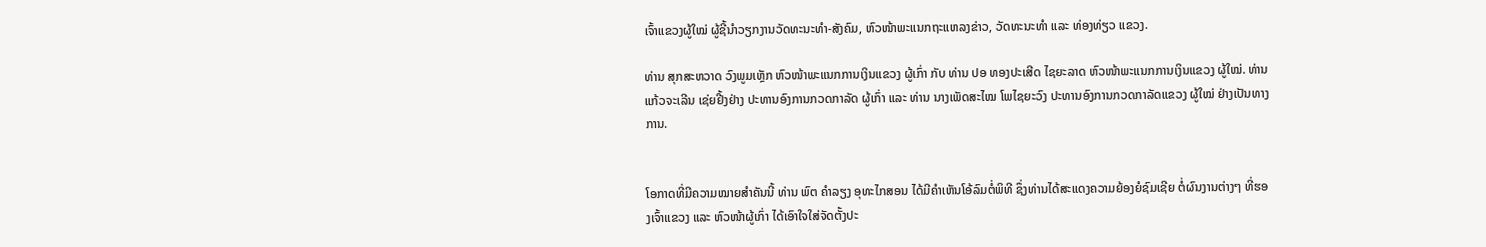ເຈົ້າແຂວງຜູ້ໃໝ່ ຜູ້ຊີ້ນໍາວຽກງານວັດທະນະທໍາ-ສັງຄົມ, ຫົວໜ້າພະແນກຖະແຫລງຂ່າວ, ວັດທະນະທໍາ ແລະ ທ່ອງທ່ຽວ ແຂວງ.

ທ່ານ ສຸກສະຫວາດ ວົງພູມເຫຼັກ ຫົວໜ້າພະແນກການເງິນແຂວງ ຜູ້ເກົ່າ ກັບ ທ່ານ ປອ ທອງປະເສີດ ໄຊຍະລາດ ຫົວໜ້າພະແນກການເງິນແຂວງ ຜູ້ໃໝ່. ທ່ານແກ້ວຈະເລີນ ເຊ່ຍຢີ້ງຢ່າງ ປະທານອົງການກວດກາລັດ ຜູ້ເກົ່າ ແລະ ທ່ານ ນາງເພັດສະໄໝ ໂພໄຊຍະວົງ ປະທານອົງການກວດກາລັດແຂວງ ຜູ້ໃໝ່ ຢ່າງເປັນທາງການ.


ໂອກາດທີ່ມີຄວາມໝາຍສໍາຄັນນີ້ ທ່ານ ພົຕ ຄໍາລຽງ ອຸທະໄກສອນ ໄດ້ມີຄໍາເຫັນໂອ້ລົມຕໍ່ພິທີ ຊຶ່ງທ່ານໄດ້ສະແດງຄວາມຍ້ອງຍໍຊົມເຊີຍ ຕໍ່ຜົນງານຕ່າງໆ ທີ່ຮອງເຈົ້າແຂວງ ແລະ ຫົວໜ້າຜູ້ເກົ່າ ໄດ້ເອົາໃຈໃສ່ຈັດຕັ້ງປະ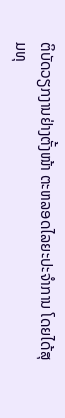ຕິບັດວຽກງານຢ່າງຕັ້ງໜ້າ ຕະຫລອດໄລຍະປະຈໍາການ ໂດຍໄດ້ສຸມທຸ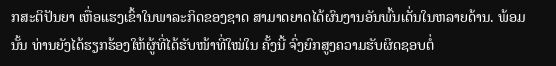ກສະຕິປັນຍາ ເຫື່ອແຮງເຂົ້າໃນພາລະກິດຂອງຊາດ ສາມາດຍາດໄດ້ຜົນງານອັນພົ້ນເດັ່ນໃນຫລາຍດ້ານ. ພ້ອມນັ້ນ ທ່ານຍັງໄດ້ຮຽກຮ້ອງໃຫ້ຜູ້ທີ່ໄດ້ຮັບໜ້າທີ່ໃໝ່ໃນ ຄັ້ງນີ້ ຈົ່ງຍົກສູງຄວາມຮັບຜິດຊອບຕໍ່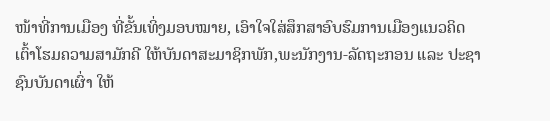ໜ້າທີ່ການເມືອງ ທີ່ຂັ້ນເທິ່ງມອບໝາຍ, ເອົາໃຈໃສ່ສຶກສາອົບຮົມການເມືອງແນວຄິດ ເຕົ້າໂຮມຄວາມສາມັກຄີ ໃຫ້ບັນດາສະມາຊິກພັກ,ພະນັກງານ-ລັດຖະກອນ ແລະ ປະຊາຊົນບັນດາເຜົ່າ ໃຫ້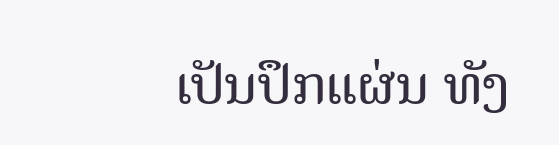ເປັນປຶກແຜ່ນ ທັງ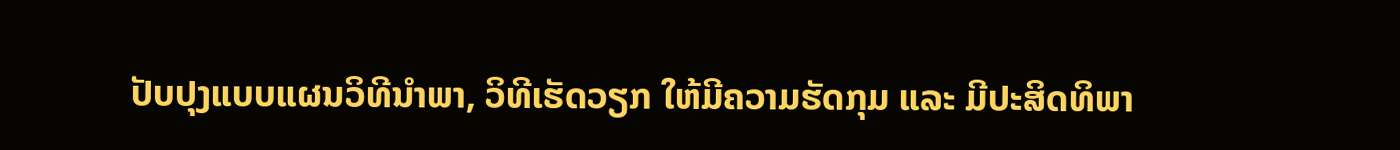ປັບປຸງແບບແຜນວິທີນໍາພາ, ວິທີເຮັດວຽກ ໃຫ້ມີຄວາມຮັດກຸມ ແລະ ມີປະສິດທິພາ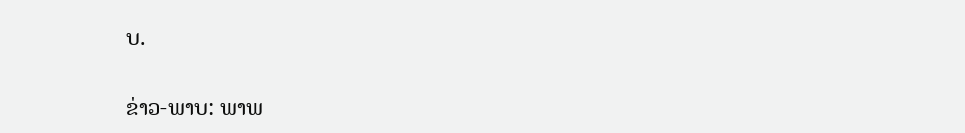ບ.

ຂ່າວ-ພາບ: ພາພ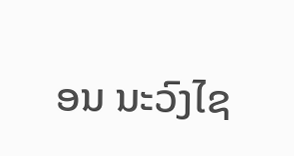ອນ ນະວົງໄຊ